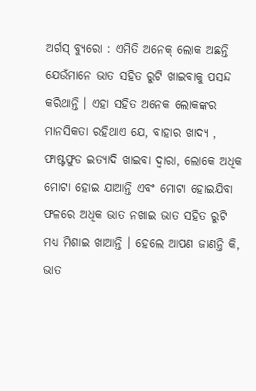ଅର୍ଗସ୍ ବ୍ୟୁରୋ : ଏମିତି ଅନେକ୍ ଲୋକ ଅଛନ୍ତି ଯେଉଁମାନେ ଭାତ ସହିତ ରୁଟି ଖାଇବାକୁ ପସନ୍ଦ କରିଥାନ୍ତି । ଏହା ସହିତ ଅନେକ ଲୋକଙ୍କର ମାନସିକତା ରହିଥାଏ ଯେ, ବାହାର ଖାଦ୍ୟ , ଫାଷ୍ଟଫୁଡ ଇତ୍ୟାଦି ଖାଇବା ଦ୍ୱାରା, ଲୋକେ ଅଧିକ ମୋଟା ହୋଇ ଯାଆନ୍ତି ଏବଂ ମୋଟା ହୋଇଯିବା ଫଳରେ ଅଧିକ ଭାତ ନଖାଇ ଭାତ ସହିତ ରୁଟି ମଧ୍ୟ ମିଶାଇ ଖାଆନ୍ତି । ହେଲେ ଆପଣ ଜାଣନ୍ତି କି, ଭାତ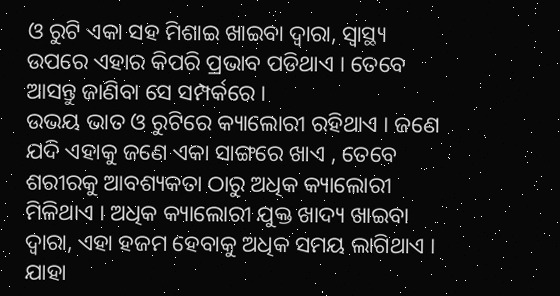ଓ ରୁଟି ଏକା ସହ ମିଶାଇ ଖାଇବା ଦ୍ୱାରା, ସ୍ୱାସ୍ଥ୍ୟ ଉପରେ ଏହାର କିପରି ପ୍ରଭାବ ପଡିଥାଏ । ତେବେ ଆସନ୍ତୁ ଜାଣିବା ସେ ସମ୍ପର୍କରେ ।
ଉଭୟ ଭାତ ଓ ରୁଟିରେ କ୍ୟାଲୋରୀ ରହିଥାଏ । ଜଣେ ଯଦି ଏହାକୁ ଜଣେ ଏକା ସାଙ୍ଗରେ ଖାଏ , ତେବେ ଶରୀରକୁ ଆବଶ୍ୟକତା ଠାରୁ ଅଧିକ କ୍ୟାଲୋରୀ ମିଳିଥାଏ । ଅଧିକ କ୍ୟାଲୋରୀ ଯୁକ୍ତ ଖାଦ୍ୟ ଖାଇବା ଦ୍ୱାରା, ଏହା ହଜମ ହେବାକୁ ଅଧିକ ସମୟ ଲାଗିଥାଏ । ଯାହା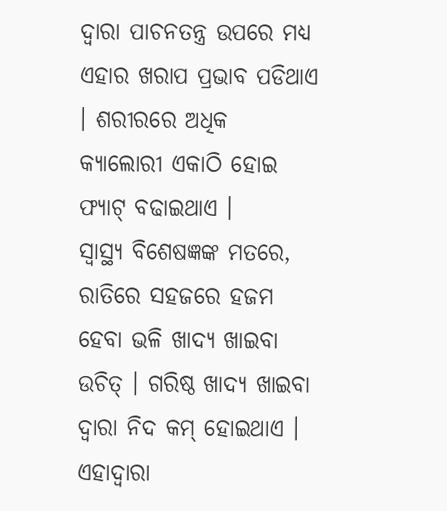ଦ୍ୱାରା ପାଚନତନ୍ତ୍ର ଉପରେ ମଧ୍ୟ ଏହାର ଖରାପ ପ୍ରଭାବ ପଡିଥାଏ । ଶରୀରରେ ଅଧିକ କ୍ୟାଲୋରୀ ଏକାଠି ହୋଇ ଫ୍ୟାଟ୍ ବଢାଇଥାଏ ।
ସ୍ୱାସ୍ଥ୍ୟ ବିଶେଷଜ୍ଞଙ୍କ ମତରେ, ରାତିରେ ସହଜରେ ହଜମ ହେବା ଭଳି ଖାଦ୍ୟ ଖାଇବା ଉଚିତ୍ । ଗରିଷ୍ଠ ଖାଦ୍ୟ ଖାଇବା ଦ୍ୱାରା ନିଦ କମ୍ ହୋଇଥାଏ । ଏହାଦ୍ୱାରା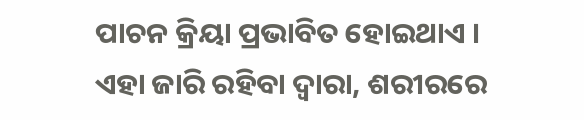ପାଚନ କ୍ରିୟା ପ୍ରଭାବିତ ହୋଇଥାଏ । ଏହା ଜାରି ରହିବା ଦ୍ୱାରା, ଶରୀରରେ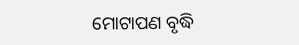ମୋଟାପଣ ବୃଦ୍ଧି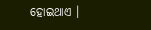ହୋଇଥାଏ ।